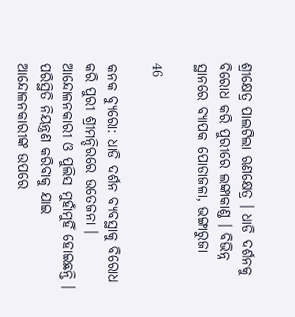ଶ୍ରୀକ୍ଷେତ୍ର ପାଲଟିଲା ଋଣକ୍ଷେତ୍ର । ଧାଡି ଦର୍ଶନକୁ ବିରୋଧ କରି ପୁରୀରେ ଲଙ୍କାକାଣ୍ଡ । ବିଭିନ୍ନ ସ୍ଥାନରେ ବ୍ୟାପକ ପୋଡାଜଳା, ଭଙ୍ଗାରୁଜା

46

କନକ ବ୍ୟୁରୋ: ଧାଡି ଦର୍ଶନ ବ୍ୟବସ୍ଥାକୁ ବିରୋଧ କରି ପୁରୀ ଶ୍ରୀମନ୍ଦିରରେ ଉତେଜନା । ଆନ୍ଦୋଳନକାରୀ ଓ ପୁଲିସ ମୁହାଁମୁହିଁ ହୋଇଛନ୍ତି । ପରିସ୍ଥିତି ନିୟନ୍ତ୍ରଣ କରିବାକୁ ଯାଇ ଆନ୍ଦୋଳନକାରୀଙ୍କ ଉପରେ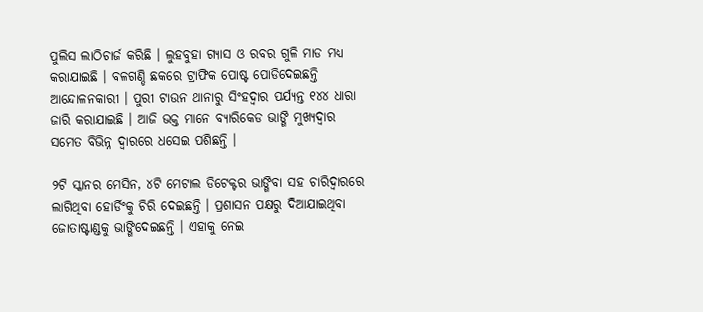ପୁଲିସ ଲାଠିଚାର୍ଜ କରିଛି । ଲୁହବୁହା ଗ୍ୟାସ ଓ ରବର ଗୁଳି ମାଡ ମଧ୍ୟ କରାଯାଇଛି । ବଳଗଣ୍ଡି ଛକରେ ଟ୍ରାଫିକ ପୋଷ୍ଟ ପୋଡିଦେଇଛନ୍ତି ଆନ୍ଦୋଳନକାରୀ । ପୁରୀ ଟାଉନ ଥାନାରୁ ସିଂହଦ୍ୱାର ପର୍ଯ୍ୟନ୍ତ ୧୪୪ ଧାରା ଜାରି କରାଯାଇଛି । ଆଜି ଭକ୍ତ ମାନେ ବ୍ୟାରିକେଡ ଭାଙ୍ଗି ମୁଖ୍ୟଦ୍ୱାର ସମେତ ବିଭିନ୍ନ ଦ୍ୱାରରେ ଧସେଇ ପଶିଛନ୍ତି ।

୨ଟି ସ୍କାନର ମେସିନ, ୪ଟି ମେଟାଲ ଡିଟେକ୍ଟର ଭାଙ୍ଗିବା ସହ ଚାରିଦ୍ୱାରରେ ଲାଗିଥିବା ହୋର୍ଡିଂକୁ ଚିରି ଦେଇଛନ୍ତି । ପ୍ରଶାସନ ପକ୍ଷରୁ ଦିଆଯାଇଥିବା ଜୋତାଷ୍ଟାଣ୍ଡକୁ ଭାଙ୍ଗିଦେଇଛନ୍ତି । ଏହାକୁ ନେଇ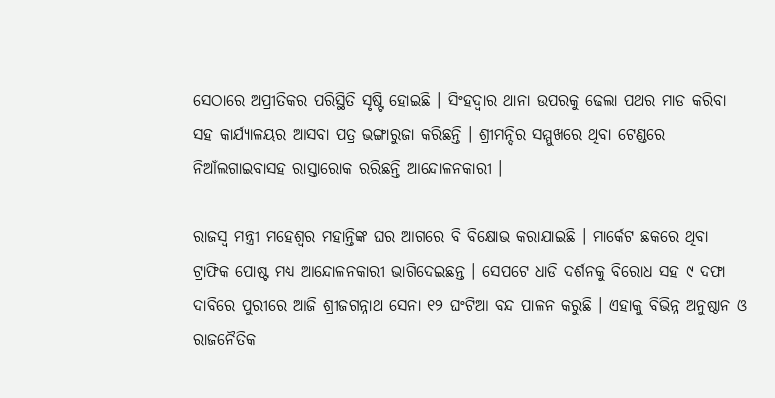ସେଠାରେ ଅପ୍ରୀତିକର ପରିସ୍ଥିତି ସୃଷ୍ଟି ହୋଇଛି । ସିଂହଦ୍ୱାର ଥାନା ଉପରକୁ ଢେଲା ପଥର ମାଡ କରିବା ସହ କାର୍ଯ୍ୟାଳୟର ଆସବା ପତ୍ର ଭଙ୍ଗାରୁଜା କରିଛନ୍ତି । ଶ୍ରୀମନ୍ଦିର ସମ୍ମୁଖରେ ଥିବା ଟେଣ୍ଡରେ ନିଆଁଲଗାଇବାସହ ରାସ୍ତାରୋକ ରରିଛନ୍ତି ଆନ୍ଦୋଳନକାରୀ ।

ରାଜସ୍ୱ ମନ୍ତ୍ରୀ ମହେଶ୍ୱର ମହାନ୍ତିଙ୍କ ଘର ଆଗରେ ବି ବିକ୍ଷୋଭ କରାଯାଇଛି । ମାର୍କେଟ ଛକରେ ଥିବା ଟ୍ରାଫିକ ପୋଷ୍ଟ ମଧ୍ୟ ଆନ୍ଦୋଳନକାରୀ ଭାଗିଦେଇଛନ୍ତ । ସେପଟେ ଧାଡି ଦର୍ଶନକୁ ବିରୋଧ ସହ ୯ ଦଫା ଦାବିରେ ପୁରୀରେ ଆଜି ଶ୍ରୀଜଗନ୍ନାଥ ସେନା ୧୨ ଘଂଟିଆ ବନ୍ଦ ପାଳନ କରୁଛି । ଏହାକୁ ବିଭିନ୍ନ ଅନୁଷ୍ଠାନ ଓ ରାଜନୈତିକ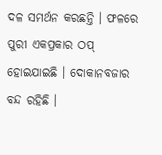ଦଳ ସମର୍ଥନ କରଛନ୍ତି । ଫଳରେ ପୁରୀ ଏକପ୍ରକାର ଠପ୍ ହୋଇଯାଇଛି । ଦୋକାନବଜାର ବନ୍ଦ ରହିଛି ।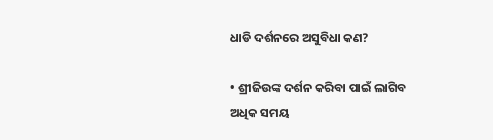ଧାଡି ଦର୍ଶନରେ ଅସୁବିଧା କଣ?

• ଶ୍ରୀଜିଉଙ୍କ ଦର୍ଶନ କରିବା ପାଇଁ ଲାଗିବ ଅଧିକ ସମୟ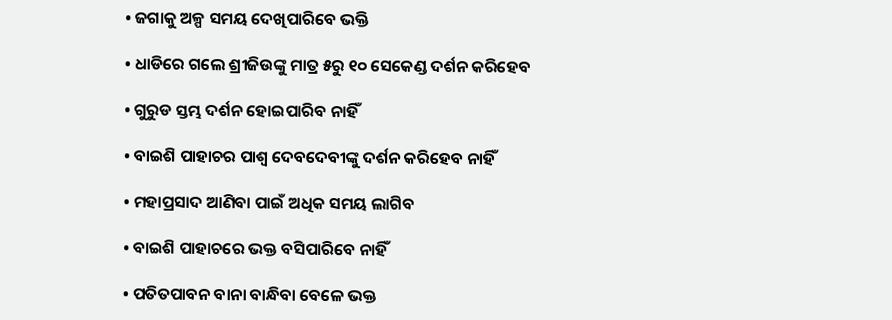• ଜଗାକୁ ଅଳ୍ପ ସମୟ ଦେଖିପାରିବେ ଭକ୍ତି

• ଧାଡିରେ ଗଲେ ଶ୍ରୀଜିଉଙ୍କୁ ମାତ୍ର ୫ରୁ ୧୦ ସେକେଣ୍ଡ ଦର୍ଶନ କରିହେବ

• ଗୁରୁଡ ସ୍ତମ୍ଭ ଦର୍ଶନ ହୋଇପାରିବ ନାହିଁ

• ବାଇଶି ପାହାଚର ପାଶ୍ୱ ଦେବଦେବୀଙ୍କୁ ଦର୍ଶନ କରିହେବ ନାହିଁ

• ମହାପ୍ରସାଦ ଆଣିବା ପାଇଁ ଅଧିକ ସମୟ ଲାଗିବ

• ବାଇଶି ପାହାଚରେ ଭକ୍ତ ବସିପାରିବେ ନାହିଁ

• ପତିତପାବନ ବାନା ବାନ୍ଧିବା ବେଳେ ଭକ୍ତ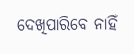ଦେଖିପାରିବେ ନାହିଁ